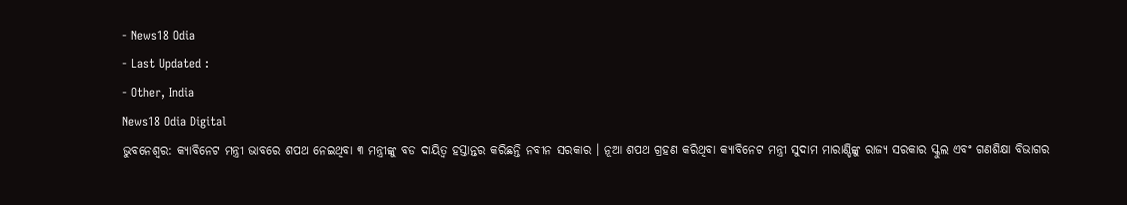- News18 Odia
- Last Updated :
- Other, India
News18 Odia Digital
ଭୁବନେଶ୍ୱର: କ୍ୟାବିନେଟ ମନ୍ତ୍ରୀ ଭାବରେ ଶପଥ ନେଇଥିବା ୩ ମନ୍ତ୍ରୀଙ୍କୁ ବଡ ଦାୟିତ୍ୱ ହସ୍ତାନ୍ତର କରିଛନ୍ତି ନବୀନ ସରକାର । ନୂଆ ଶପଥ ଗ୍ରହଣ କରିଥିବା କ୍ୟାବିନେଟ ମନ୍ତ୍ରୀ ସୁଦାମ ମାରାଣ୍ଡିଙ୍କୁ ରାଜ୍ୟ ସରକାର ସ୍କୁଲ ଏବଂ ଗଣଶିକ୍ଷା ବିଭାଗର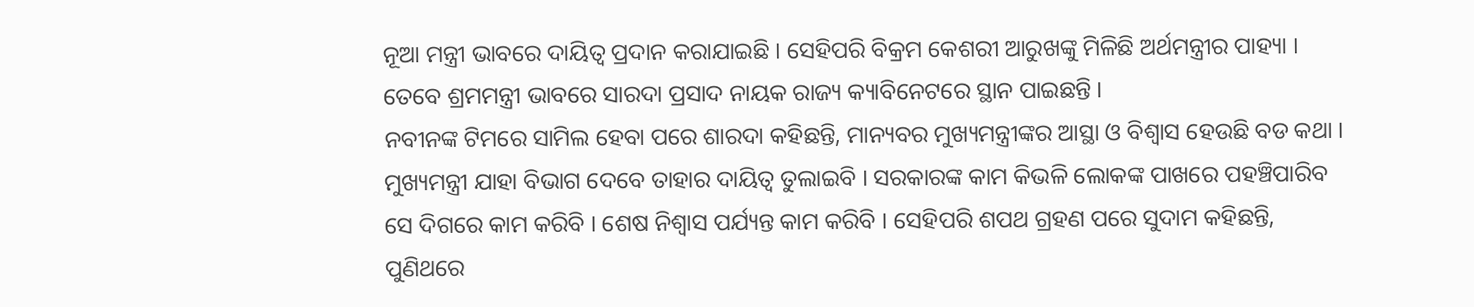ନୂଆ ମନ୍ତ୍ରୀ ଭାବରେ ଦାୟିତ୍ୱ ପ୍ରଦାନ କରାଯାଇଛି । ସେହିପରି ବିକ୍ରମ କେଶରୀ ଆରୁଖଙ୍କୁ ମିଳିଛି ଅର୍ଥମନ୍ତ୍ରୀର ପାହ୍ୟା । ତେବେ ଶ୍ରମମନ୍ତ୍ରୀ ଭାବରେ ସାରଦା ପ୍ରସାଦ ନାୟକ ରାଜ୍ୟ କ୍ୟାବିନେଟରେ ସ୍ଥାନ ପାଇଛନ୍ତି ।
ନବୀନଙ୍କ ଟିମରେ ସାମିଲ ହେବା ପରେ ଶାରଦା କହିଛନ୍ତି, ମାନ୍ୟବର ମୁଖ୍ୟମନ୍ତ୍ରୀଙ୍କର ଆସ୍ଥା ଓ ବିଶ୍ୱାସ ହେଉଛି ବଡ କଥା । ମୁଖ୍ୟମନ୍ତ୍ରୀ ଯାହା ବିଭାଗ ଦେବେ ତାହାର ଦାୟିତ୍ୱ ତୁଲାଇବି । ସରକାରଙ୍କ କାମ କିଭଳି ଲୋକଙ୍କ ପାଖରେ ପହଞ୍ଚିପାରିବ ସେ ଦିଗରେ କାମ କରିବି । ଶେଷ ନିଶ୍ୱାସ ପର୍ଯ୍ୟନ୍ତ କାମ କରିବି । ସେହିପରି ଶପଥ ଗ୍ରହଣ ପରେ ସୁଦାମ କହିଛନ୍ତି, ପୁଣିଥରେ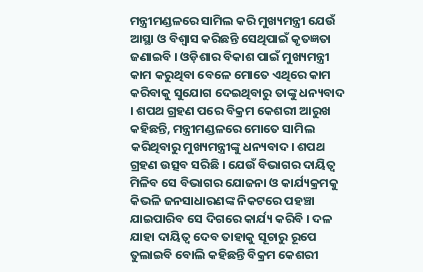ମନ୍ତ୍ରୀମଣ୍ଡଳରେ ସାମିଲ କରି ମୁଖ୍ୟମନ୍ତ୍ରୀ ଯେଉଁ ଆସ୍ଥା ଓ ବିଶ୍ୱାସ କରିଛନ୍ତି ସେଥିପାଇଁ କୃତଜ୍ଞତା ଜଣାଇବି । ଓଡ଼ିଶାର ବିକାଶ ପାଇଁ ମୁଖ୍ୟମନ୍ତ୍ରୀ କାମ କରୁଥିବା ବେଳେ ମୋତେ ଏଥିରେ କାମ କରିବାକୁ ସୁଯୋଗ ଦେଇଥିବାରୁ ତାଙ୍କୁ ଧନ୍ୟବାଦ । ଶପଥ ଗ୍ରହଣ ପରେ ବିକ୍ରମ କେଶରୀ ଆରୁଖ କହିଛନ୍ତି, ମନ୍ତ୍ରୀମଣ୍ଡଳରେ ମୋତେ ସାମିଲ କରିଥିବାରୁ ମୁଖ୍ୟମନ୍ତ୍ରୀଙ୍କୁ ଧନ୍ୟବାଦ। ଶପଥ ଗ୍ରହଣ ଉତ୍ସବ ସରିଛି । ଯେଉଁ ବିଭାଗର ଦାୟିତ୍ୱ ମିଳିବ ସେ ବିଭାଗର ଯୋଜନା ଓ କାର୍ଯ୍ୟକ୍ରମକୁ କିଭଳି ଜନସାଧାରଣଙ୍କ ନିକଟରେ ପହଞ୍ଚା ଯାଇପାରିବ ସେ ଦିଗରେ କାର୍ଯ୍ୟ କରିବି । ଦଳ ଯାହା ଦାୟିତ୍ୱ ଦେବ ତାହାକୁ ସୂଚାରୁ ରୂପେ ତୁଲାଇବି ବୋଲି କହିଛନ୍ତି ବିକ୍ରମ କେଶରୀ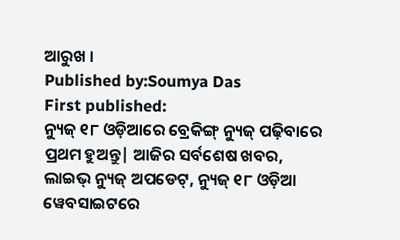ଆରୁଖ ।
Published by:Soumya Das
First published:
ନ୍ୟୁଜ୍ ୧୮ ଓଡ଼ିଆରେ ବ୍ରେକିଙ୍ଗ୍ ନ୍ୟୁଜ୍ ପଢ଼ିବାରେ ପ୍ରଥମ ହୁଅନ୍ତୁ| ଆଜିର ସର୍ବଶେଷ ଖବର, ଲାଇଭ୍ ନ୍ୟୁଜ୍ ଅପଡେଟ୍, ନ୍ୟୁଜ୍ ୧୮ ଓଡ଼ିଆ ୱେବସାଇଟରେ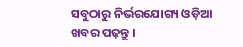ସବୁଠାରୁ ନିର୍ଭରଯୋଗ୍ୟ ଓଡ଼ିଆ ଖବର ପଢ଼ନ୍ତୁ ।